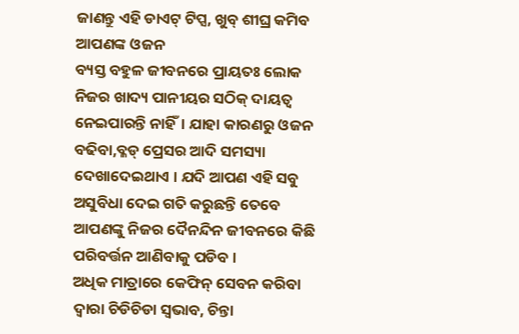ଜାଣନ୍ତୁ ଏହି ଡାଏଟ୍ ଟିପ୍ସ, ଖୁବ୍ ଶୀଘ୍ର କମିବ ଆପଣଙ୍କ ଓଜନ
ବ୍ୟସ୍ତ ବହୁଳ ଜୀବନରେ ପ୍ରାୟତଃ ଲୋକ ନିଜର ଖାଦ୍ୟ ପାନୀୟର ସଠିକ୍ ଦାୟତ୍ୱ ନେଇପାରନ୍ତି ନାହିଁ। ଯାହା କାରଣରୁ ଓଜନ ବଢିବା,ବ୍ଳଡ୍ ପ୍ରେସର ଆଦି ସମସ୍ୟା ଦେଖାଦେଇଥାଏ । ଯଦି ଆପଣ ଏହି ସବୁ ଅସୁବିଧା ଦେଇ ଗତି କରୁଛନ୍ତି ତେବେ ଆପଣଙ୍କୁ ନିଜର ଦୈନନ୍ଦିନ ଜୀବନରେ କିଛି ପରିବର୍ତ୍ତନ ଆଣିବାକୁ ପଡିବ ।
ଅଧିକ ମାତ୍ରାରେ କେଫିନ୍ ସେବନ କରିବା ଦ୍ୱାରା ଚିଡିଚିଡା ସ୍ୱଭାବ, ଚିନ୍ତା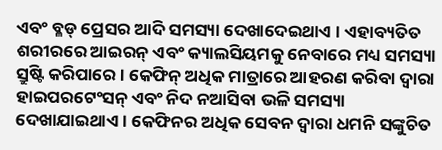ଏବଂ ବ୍ଳଡ୍ ପ୍ରେସର ଆଦି ସମସ୍ୟା ଦେଖାଦେଇଥାଏ । ଏହାବ୍ୟତିତ ଶରୀରରେ ଆଇରନ୍ ଏବଂ କ୍ୟାଲସିୟମକୁ ନେବାରେ ମଧ୍ୟ ସମସ୍ୟା ସ୍ରୁଷ୍ଟି କରିପାରେ । କେଫିନ୍ ଅଧିକ ମାତ୍ରାରେ ଆହରଣ କରିବା ଦ୍ୱାରା ହାଇପରଟେଂସନ୍ ଏବଂ ନିଦ ନଆସିବା ଭଳି ସମସ୍ୟା ଦେଖାଯାଇଥାଏ । କେଫିନର ଅଧିକ ସେବନ ଦ୍ୱାରା ଧମନି ସଙ୍କୁଚିତ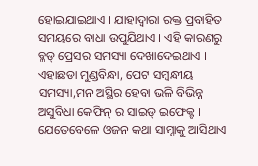ହୋଇଯାଇଥାଏ । ଯାହାଦ୍ୱାରା ରକ୍ତ ପ୍ରବାହିତ ସମୟରେ ବାଧା ଉପୁଯିଥାଏ । ଏହି କାରଣରୁ ବ୍ଳଡ୍ ପ୍ରେସର ସମସ୍ୟା ଦେଖାଦେଇଥାଏ । ଏହାଛଡା ମୁଣ୍ଡବିନ୍ଧା, ପେଟ ସମ୍ବନ୍ଧୀୟ ସମସ୍ୟା,ମନ ଅସ୍ଥିର ହେବା ଭଳି ବିଭିନ୍ନ ଅସୁବିଧା କେଫିନ୍ ର ସାଇଡ୍ ଇଫେକ୍ଟ ।
ଯେତେବେଳେ ଓଜନ କଥା ସାମ୍ନାକୁ ଆସିଥାଏ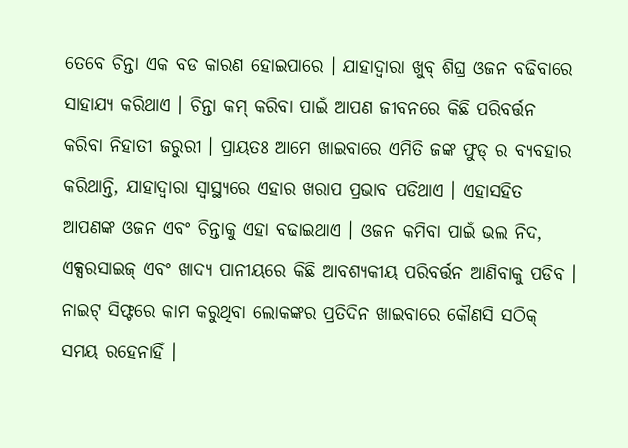ତେବେ ଚିନ୍ତା ଏକ ବଡ କାରଣ ହୋଇପାରେ । ଯାହାଦ୍ୱାରା ଖୁବ୍ ଶିଘ୍ର ଓଜନ ବଢିବାରେ ସାହାଯ୍ୟ କରିଥାଏ । ଚିନ୍ତା କମ୍ କରିବା ପାଇଁ ଆପଣ ଜୀବନରେ କିଛି ପରିବର୍ତ୍ତନ କରିବା ନିହାତୀ ଜରୁରୀ । ପ୍ରାୟତଃ ଆମେ ଖାଇବାରେ ଏମିତି ଜଙ୍କ ଫୁଡ୍ ର ବ୍ୟବହାର କରିଥାନ୍ତି, ଯାହାଦ୍ୱାରା ସ୍ୱାସ୍ଥ୍ୟରେ ଏହାର ଖରାପ ପ୍ରଭାବ ପଡିଥାଏ । ଏହାସହିତ ଆପଣଙ୍କ ଓଜନ ଏବଂ ଚିନ୍ତାକୁ ଏହା ବଢାଇଥାଏ । ଓଜନ କମିବା ପାଇଁ ଭଲ ନିଦ, ଏକ୍ସରସାଇଜ୍ ଏବଂ ଖାଦ୍ୟ ପାନୀୟରେ କିଛି ଆବଶ୍ୟକୀୟ ପରିବର୍ତ୍ତନ ଆଣିବାକୁ ପଡିବ ।
ନାଇଟ୍ ସିଫ୍ଟରେ କାମ କରୁଥିବା ଲୋକଙ୍କର ପ୍ରତିଦିନ ଖାଇବାରେ କୌଣସି ସଠିକ୍ ସମୟ ରହେନାହିଁ ।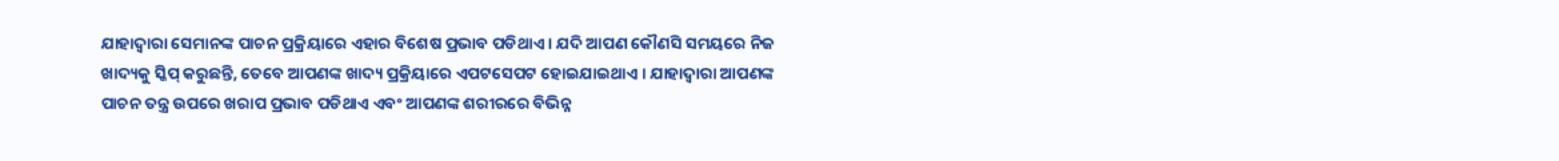ଯାହାଦ୍ୱାରା ସେମାନଙ୍କ ପାଚନ ପ୍ରକ୍ରିୟାରେ ଏହାର ବିଶେଷ ପ୍ରଭାବ ପଡିଥାଏ । ଯଦି ଆପଣ କୌଣସି ସମୟରେ ନିଜ ଖାଦ୍ୟକୁ ସ୍କିପ୍ କରୁଛନ୍ତି, ତେବେ ଆପଣଙ୍କ ଖାଦ୍ୟ ପ୍ରକ୍ରିୟାରେ ଏପଟସେପଟ ହୋଇଯାଇଥାଏ । ଯାହାଦ୍ୱାରା ଆପଣଙ୍କ ପାଚନ ତନ୍ତ୍ର ଉପରେ ଖରାପ ପ୍ରଭାବ ପଡିଥାଏ ଏବଂ ଆପଣଙ୍କ ଶରୀରରେ ବିଭିନ୍ନ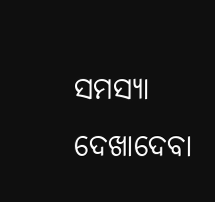ସମସ୍ୟା ଦେଖାଦେବା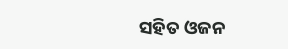ସହିତ ଓଜନ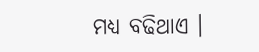ମଧ୍ୟ ବଢିଥାଏ ।